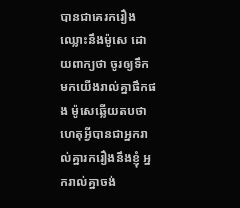បានជាគេរករឿងឈ្លោះនឹងម៉ូសេ ដោយពាក្យថា ចូរឲ្យទឹកមកយើងរាល់គ្នាផឹកផង ម៉ូសេឆ្លើយតបថា ហេតុអ្វីបានជាអ្នករាល់គ្នារករឿងនឹងខ្ញុំ អ្នករាល់គ្នាចង់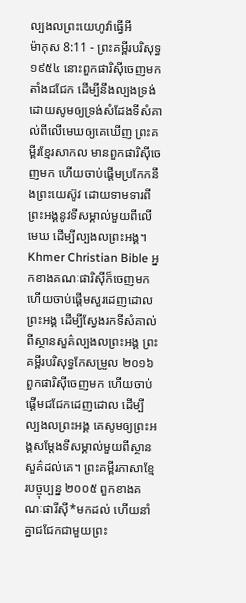ល្បងលព្រះយេហូវ៉ាធ្វើអី
ម៉ាកុស 8:11 - ព្រះគម្ពីរបរិសុទ្ធ ១៩៥៤ នោះពួកផារិស៊ីចេញមក តាំងជជែក ដើម្បីនឹងល្បងទ្រង់ ដោយសូមឲ្យទ្រង់សំដែងទីសំគាល់ពីលើមេឃឲ្យគេឃើញ ព្រះគម្ពីរខ្មែរសាកល មានពួកផារិស៊ីចេញមក ហើយចាប់ផ្ដើមប្រកែកនឹងព្រះយេស៊ូវ ដោយទាមទារពីព្រះអង្គនូវទីសម្គាល់មួយពីលើមេឃ ដើម្បីល្បងលព្រះអង្គ។ Khmer Christian Bible អ្នកខាងគណៈផារិស៊ីក៏ចេញមក ហើយចាប់ផ្ដើមសួរដេញដោលព្រះអង្គ ដើម្បីស្វែងរកទីសំគាល់ពីស្ថានសួគ៌ល្បងលព្រះអង្គ ព្រះគម្ពីរបរិសុទ្ធកែសម្រួល ២០១៦ ពួកផារិស៊ីចេញមក ហើយចាប់ផ្ដើមជជែកដេញដោល ដើម្បីល្បងលព្រះអង្គ គេសូមឲ្យព្រះអង្គសម្តែងទីសម្គាល់មួយពីស្ថានសួគ៌ដល់គេ។ ព្រះគម្ពីរភាសាខ្មែរបច្ចុប្បន្ន ២០០៥ ពួកខាងគណៈផារីស៊ី*មកដល់ ហើយនាំគ្នាជជែកជាមួយព្រះ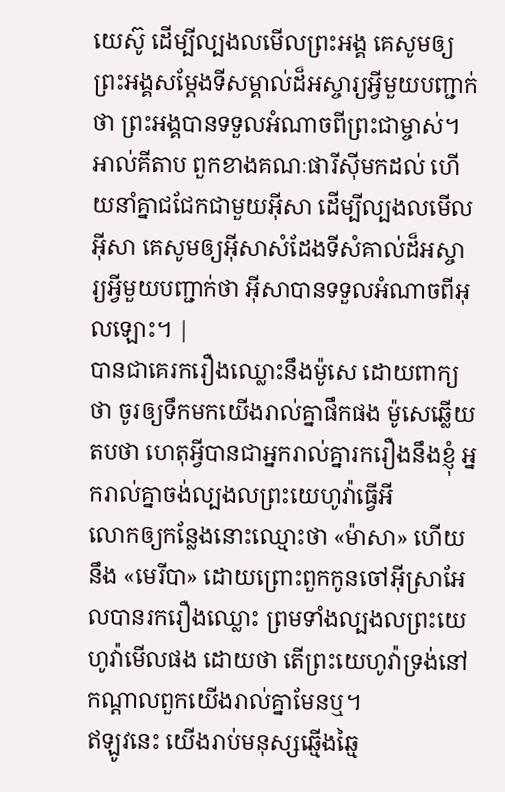យេស៊ូ ដើម្បីល្បងលមើលព្រះអង្គ គេសូមឲ្យព្រះអង្គសម្តែងទីសម្គាល់ដ៏អស្ចារ្យអ្វីមួយបញ្ជាក់ថា ព្រះអង្គបានទទួលអំណាចពីព្រះជាម្ចាស់។ អាល់គីតាប ពួកខាងគណៈផារីស៊ីមកដល់ ហើយនាំគ្នាជជែកជាមួយអ៊ីសា ដើម្បីល្បងលមើលអ៊ីសា គេសូមឲ្យអ៊ីសាសំដែងទីសំគាល់ដ៏អស្ចារ្យអ្វីមួយបញ្ជាក់ថា អ៊ីសាបានទទួលអំណាចពីអុលឡោះ។ |
បានជាគេរករឿងឈ្លោះនឹងម៉ូសេ ដោយពាក្យថា ចូរឲ្យទឹកមកយើងរាល់គ្នាផឹកផង ម៉ូសេឆ្លើយតបថា ហេតុអ្វីបានជាអ្នករាល់គ្នារករឿងនឹងខ្ញុំ អ្នករាល់គ្នាចង់ល្បងលព្រះយេហូវ៉ាធ្វើអី
លោកឲ្យកន្លែងនោះឈ្មោះថា «ម៉ាសា» ហើយនឹង «មេរីបា» ដោយព្រោះពួកកូនចៅអ៊ីស្រាអែលបានរករឿងឈ្លោះ ព្រមទាំងល្បងលព្រះយេហូវ៉ាមើលផង ដោយថា តើព្រះយេហូវ៉ាទ្រង់នៅកណ្តាលពួកយើងរាល់គ្នាមែនឬ។
ឥឡូវនេះ យើងរាប់មនុស្សឆ្មើងឆ្មៃ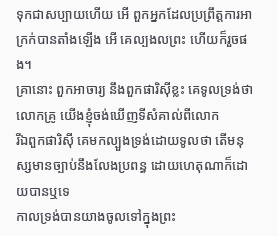ទុកជាសប្បាយហើយ អើ ពួកអ្នកដែលប្រព្រឹត្តការអាក្រក់បានតាំងឡើង អើ គេល្បងលព្រះ ហើយក៏រួចផង។
គ្រានោះ ពួកអាចារ្យ នឹងពួកផារិស៊ីខ្លះ គេទូលទ្រង់ថា លោកគ្រូ យើងខ្ញុំចង់ឃើញទីសំគាល់ពីលោក
រីឯពួកផារិស៊ី គេមកល្បួងទ្រង់ដោយទូលថា តើមនុស្សមានច្បាប់នឹងលែងប្រពន្ធ ដោយហេតុណាក៏ដោយបានឬទេ
កាលទ្រង់បានយាងចូលទៅក្នុងព្រះ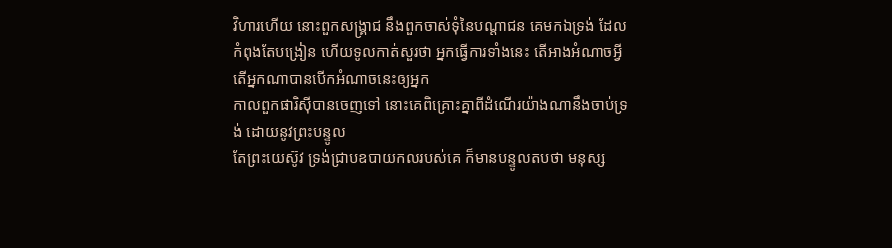វិហារហើយ នោះពួកសង្គ្រាជ នឹងពួកចាស់ទុំនៃបណ្តាជន គេមកឯទ្រង់ ដែលកំពុងតែបង្រៀន ហើយទូលកាត់សួរថា អ្នកធ្វើការទាំងនេះ តើអាងអំណាចអ្វី តើអ្នកណាបានបើកអំណាចនេះឲ្យអ្នក
កាលពួកផារិស៊ីបានចេញទៅ នោះគេពិគ្រោះគ្នាពីដំណើរយ៉ាងណានឹងចាប់ទ្រង់ ដោយនូវព្រះបន្ទូល
តែព្រះយេស៊ូវ ទ្រង់ជ្រាបឧបាយកលរបស់គេ ក៏មានបន្ទូលតបថា មនុស្ស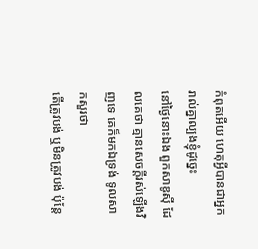កំពុតអើយ ហេតុអ្វីបានជាអ្នករាល់គ្នាល្បងខ្ញុំដូច្នេះ
នៅថ្ងៃនោះឯង ពួកសាឌូស៊ី ដែលគេថា គ្មានសេចក្ដីរស់ឡើងវិញទេ គេក៏មកឯទ្រង់ ទូលសាកសួរថា
តើត្រូវបង់ ឬមិនត្រូវបង់ ប៉ុន្តែ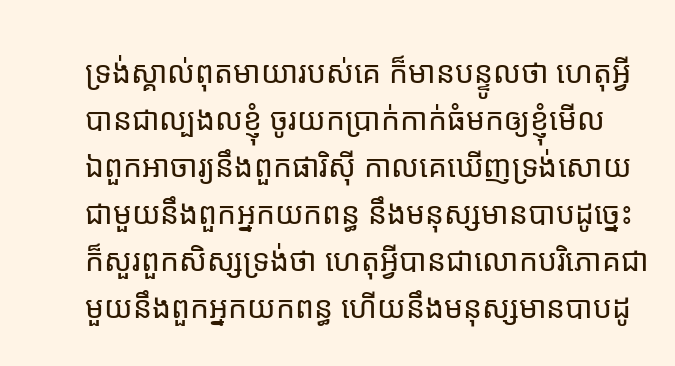ទ្រង់ស្គាល់ពុតមាយារបស់គេ ក៏មានបន្ទូលថា ហេតុអ្វីបានជាល្បងលខ្ញុំ ចូរយកប្រាក់កាក់ធំមកឲ្យខ្ញុំមើល
ឯពួកអាចារ្យនឹងពួកផារិស៊ី កាលគេឃើញទ្រង់សោយជាមួយនឹងពួកអ្នកយកពន្ធ នឹងមនុស្សមានបាបដូច្នេះ ក៏សួរពួកសិស្សទ្រង់ថា ហេតុអ្វីបានជាលោកបរិភោគជាមួយនឹងពួកអ្នកយកពន្ធ ហើយនឹងមនុស្សមានបាបដូ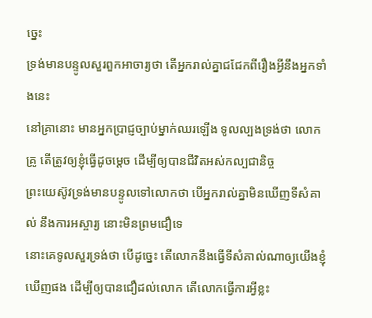ច្នេះ
ទ្រង់មានបន្ទូលសួរពួកអាចារ្យថា តើអ្នករាល់គ្នាជជែកពីរឿងអ្វីនឹងអ្នកទាំងនេះ
នៅគ្រានោះ មានអ្នកប្រាជ្ញច្បាប់ម្នាក់ឈរឡើង ទូលល្បងទ្រង់ថា លោកគ្រូ តើត្រូវឲ្យខ្ញុំធ្វើដូចម្តេច ដើម្បីឲ្យបានជីវិតអស់កល្បជានិច្ច
ព្រះយេស៊ូវទ្រង់មានបន្ទូលទៅលោកថា បើអ្នករាល់គ្នាមិនឃើញទីសំគាល់ នឹងការអស្ចារ្យ នោះមិនព្រមជឿទេ
នោះគេទូលសួរទ្រង់ថា បើដូច្នេះ តើលោកនឹងធ្វើទីសំគាល់ណាឲ្យយើងខ្ញុំឃើញផង ដើម្បីឲ្យបានជឿដល់លោក តើលោកធ្វើការអ្វីខ្លះ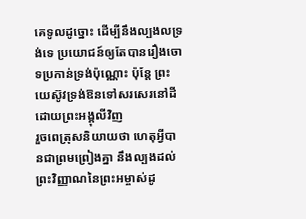គេទូលដូច្នោះ ដើម្បីនឹងល្បងលទ្រង់ទេ ប្រយោជន៍ឲ្យតែបានរឿងចោទប្រកាន់ទ្រង់ប៉ុណ្ណោះ ប៉ុន្តែ ព្រះយេស៊ូវទ្រង់ឱនទៅសរសេរនៅដី ដោយព្រះអង្គុលីវិញ
រួចពេត្រុសនិយាយថា ហេតុអ្វីបានជាព្រមព្រៀងគ្នា នឹងល្បងដល់ព្រះវិញ្ញាណនៃព្រះអម្ចាស់ដូ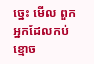ច្នេះ មើល ពួកអ្នកដែលកប់ខ្មោច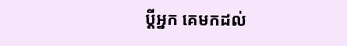ប្ដីអ្នក គេមកដល់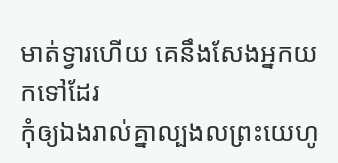មាត់ទ្វារហើយ គេនឹងសែងអ្នកយកទៅដែរ
កុំឲ្យឯងរាល់គ្នាល្បងលព្រះយេហូ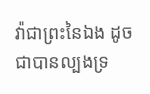វ៉ាជាព្រះនៃឯង ដូចជាបានល្បងទ្រ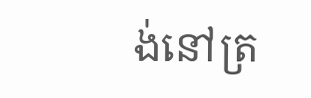ង់នៅត្រ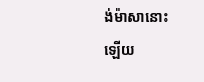ង់ម៉ាសានោះឡើយ